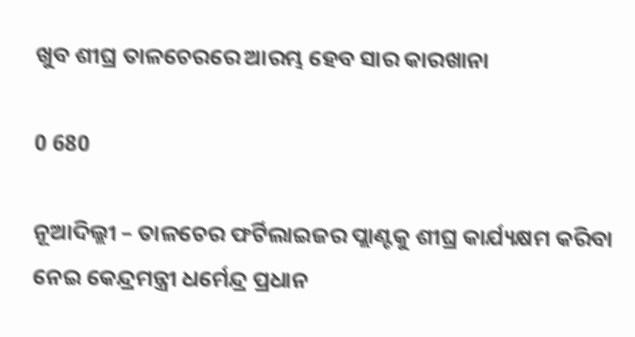ଖୁବ ଶୀଘ୍ର ତାଳଚେରରେ ଆରମ୍ଭ ହେବ ସାର କାରଖାନା

0 680

ନୂଆଦିଲ୍ଲୀ – ତାଳଚେର ଫର୍ଟିଲାଇଜର ପ୍ଲାଣ୍ଟକୁ ଶୀଘ୍ର କାର୍ଯ୍ୟକ୍ଷମ କରିବା ନେଇ କେନ୍ଦ୍ରମନ୍ତ୍ରୀ ଧର୍ମେନ୍ଦ୍ର ପ୍ରଧାନ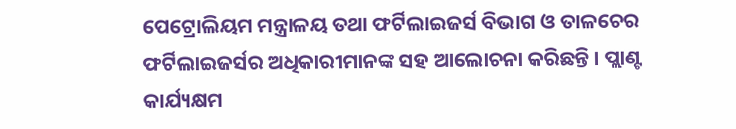ପେଟ୍ରୋଲିୟମ ମନ୍ତ୍ରାଳୟ ତଥା ଫର୍ଟିଲାଇଜର୍ସ ବିଭାଗ ଓ ତାଳଚେର ଫର୍ଟିଲାଇଜର୍ସର ଅଧିକାରୀମାନଙ୍କ ସହ ଆଲୋଚନା କରିଛନ୍ତି । ପ୍ଲାଣ୍ଟ କାର୍ଯ୍ୟକ୍ଷମ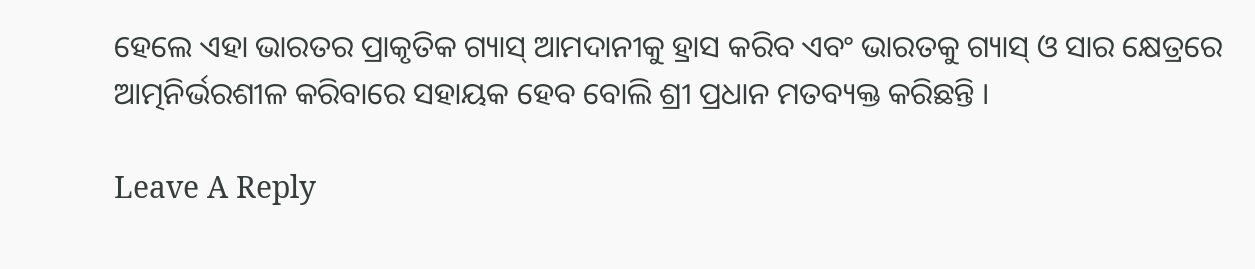ହେଲେ ଏହା ଭାରତର ପ୍ରାକୃତିକ ଗ୍ୟାସ୍‍ ଆମଦାନୀକୁ ହ୍ରାସ କରିବ ଏବଂ ଭାରତକୁ ଗ୍ୟାସ୍‍ ଓ ସାର କ୍ଷେତ୍ରରେ ଆତ୍ମନିର୍ଭରଶୀଳ କରିବାରେ ସହାୟକ ହେବ ବୋଲି ଶ୍ରୀ ପ୍ରଧାନ ମତବ୍ୟକ୍ତ କରିଛନ୍ତି ।

Leave A Reply